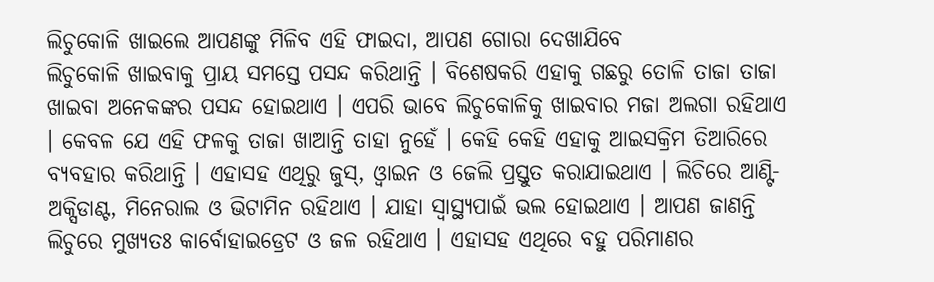ଲିଚୁକୋଳି ଖାଇଲେ ଆପଣଙ୍କୁ ମିଳିବ ଏହି ଫାଇଦା, ଆପଣ ଗୋରା ଦେଖାଯିବେ
ଲିଚୁକୋଳି ଖାଇବାକୁ ପ୍ରାୟ ସମସ୍ତେ ପସନ୍ଦ କରିଥାନ୍ତି । ବିଶେଷକରି ଏହାକୁ ଗଛରୁ ତୋଳି ତାଜା ତାଜା ଖାଇବା ଅନେକଙ୍କର ପସନ୍ଦ ହୋଇଥାଏ । ଏପରି ଭାବେ ଲିଚୁକୋଳିକୁ ଖାଇବାର ମଜା ଅଲଗା ରହିଥାଏ । କେବଳ ଯେ ଏହି ଫଳକୁ ତାଜା ଖାଆନ୍ତି ତାହା ନୁହେଁ । କେହି କେହି ଏହାକୁ ଆଇସକ୍ରିମ ତିଆରିରେ ବ୍ୟବହାର କରିଥାନ୍ତି । ଏହାସହ ଏଥିରୁ ଜୁସ୍, ଓ୍ଵାଇନ ଓ ଜେଲି ପ୍ରସ୍ତୁତ କରାଯାଇଥାଏ । ଲିଚିରେ ଆଣ୍ଟି-ଅକ୍ସିଡାଣ୍ଟ, ମିନେରାଲ ଓ ଭିଟାମିନ ରହିଥାଏ । ଯାହା ସ୍ୱାସ୍ଥ୍ୟପାଇଁ ଭଲ ହୋଇଥାଏ । ଆପଣ ଜାଣନ୍ତି ଲିଚୁରେ ମୁଖ୍ୟତଃ କାର୍ବୋହାଇଡ୍ରେଟ ଓ ଜଳ ରହିଥାଏ । ଏହାସହ ଏଥିରେ ବହୁ ପରିମାଣର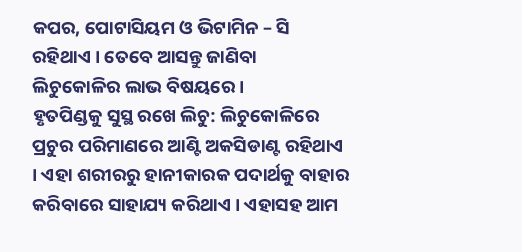କପର, ପୋଟାସିୟମ ଓ ଭିଟାମିନ – ସି ରହିଥାଏ । ତେବେ ଆସନ୍ତୁ ଜାଣିବା ଲିଚୁକୋଳିର ଲାଭ ବିଷୟରେ ।
ହୃତପିଣ୍ଡକୁ ସୁସ୍ଥ ରଖେ ଲିଚୁ: ଲିଚୁକୋଳିରେ ପ୍ରଚୁର ପରିମାଣରେ ଆଣ୍ଟି ଅକସିଡାଣ୍ଟ ରହିଥାଏ । ଏହା ଶରୀରରୁ ହାନୀକାରକ ପଦାର୍ଥକୁ ବାହାର କରିବାରେ ସାହାଯ୍ୟ କରିଥାଏ । ଏହାସହ ଆମ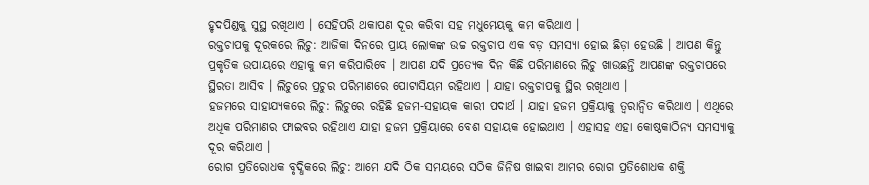ହୃଦପିଣ୍ଡକୁ ସୁସ୍ଥ ରଖିଥାଏ । ସେହିପରି ଥକାପଣ ଦୂର କରିବା ସହ ମଧୁମେୟକୁ କମ କରିଥାଏ ।
ରକ୍ତଚାପକୁ ଦୂରକରେ ଲିଚୁ: ଆଜିକା ଦିନରେ ପ୍ରାୟ ଲୋକଙ୍କ ଉଚ୍ଚ ରକ୍ତଚାପ ଏକ ବଡ଼ ସମସ୍ୟା ହୋଇ ଛିଡ଼ା ହେଉଛି । ଆପଣ କିନ୍ତୁ ପ୍ରକୃତିକ ଉପାୟରେ ଏହାକୁ କମ କରିପାରିବେ । ଆପଣ ଯଦି ପ୍ରତ୍ୟେକ ଦିନ କିଛି ପରିମାଣରେ ଲିଚୁ ଖାଉଛନ୍ତି ଆପଣଙ୍କ ରକ୍ତଚାପରେ ସ୍ଥିରତା ଆସିବ । ଲିଚୁରେ ପ୍ରଚୁର ପରିମାଣରେ ପୋଟାସିୟମ ରହିଥାଏ । ଯାହା ରକ୍ତଚାପକୁ ସ୍ଥିର ରଖିଥାଏ ।
ହଜମରେ ସାହାଯ୍ୟକରେ ଲିଚୁ: ଲିଚୁରେ ରହିଛି ହଜମ-ସହାୟକ କାରୀ ପଦାର୍ଥ । ଯାହା ହଜମ ପ୍ରକ୍ରିୟାକୁ ତ୍ୱରାନ୍ଵିତ କରିଥାଏ । ଏଥିରେ ଅଧିକ ପରିମାଣର ଫାଇବର ରହିଥାଏ ଯାହା ହଜମ ପ୍ରକ୍ରିୟାରେ ବେଶ ସହାୟକ ହୋଇଥାଏ । ଏହାସହ ଏହା କୋଷ୍ଠକାଠିନ୍ୟ ସମସ୍ୟାକୁ ଦୂର କରିଥାଏ ।
ରୋଗ ପ୍ରତିରୋଧକ ବୃଦ୍ଧିକରେ ଲିଚୁ: ଆମେ ଯଦି ଠିକ ସମୟରେ ସଠିକ ଜିନିଷ ଖାଇବା ଆମର ରୋଗ ପ୍ରତିଶୋଧକ ଶକ୍ତି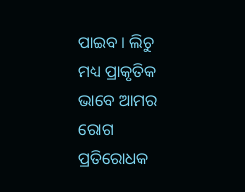ପାଇବ । ଲିଚୁ ମଧ୍ୟ ପ୍ରାକୃତିକ ଭାବେ ଆମର ରୋଗ ପ୍ରତିରୋଧକ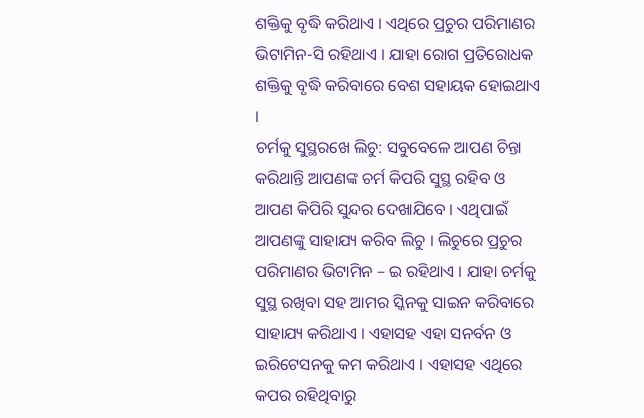ଶକ୍ତିକୁ ବୃଦ୍ଧି କରିଥାଏ । ଏଥିରେ ପ୍ରଚୁର ପରିମାଣର ଭିଟାମିନ-ସି ରହିଥାଏ । ଯାହା ରୋଗ ପ୍ରତିରୋଧକ ଶକ୍ତିକୁ ବୃଦ୍ଧି କରିବାରେ ବେଶ ସହାୟକ ହୋଇଥାଏ ।
ଚର୍ମକୁ ସୁସ୍ଥରଖେ ଲିଚୁ: ସବୁବେଳେ ଆପଣ ଚିନ୍ତା କରିଥାନ୍ତି ଆପଣଙ୍କ ଚର୍ମ କିପରି ସୁସ୍ଥ ରହିବ ଓ ଆପଣ କିପିରି ସୁନ୍ଦର ଦେଖାଯିବେ । ଏଥିପାଇଁ ଆପଣଙ୍କୁ ସାହାଯ୍ୟ କରିବ ଲିଚୁ । ଲିଚୁରେ ପ୍ରଚୁର ପରିମାଣର ଭିଟାମିନ – ଇ ରହିଥାଏ । ଯାହା ଚର୍ମକୁ ସୁସ୍ଥ ରଖିବା ସହ ଆମର ସ୍କିନକୁ ସାଇନ କରିବାରେ ସାହାଯ୍ୟ କରିଥାଏ । ଏହାସହ ଏହା ସନର୍ବନ ଓ ଇରିଟେସନକୁ କମ କରିଥାଏ । ଏହାସହ ଏଥିରେ କପର ରହିଥିବାରୁ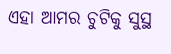ଏହା ଆମର ଚୁଟିକୁ ସୁସ୍ଥ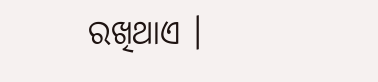ରଖିଥାଏ ।